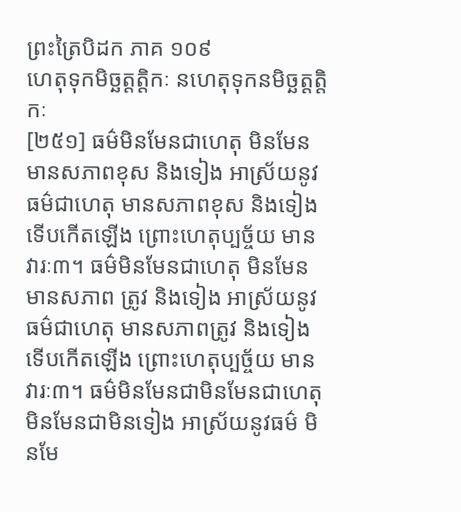ព្រះត្រៃបិដក ភាគ ១០៩
ហេតុទុកមិច្ឆត្តត្តិកៈ នហេតុទុកនមិច្ឆត្តត្តិកៈ
[២៥១] ធម៌មិនមែនជាហេតុ មិនមែនមានសភាពខុស និងទៀង អាស្រ័យនូវធម៌ជាហេតុ មានសភាពខុស និងទៀង ទើបកើតឡើង ព្រោះហេតុប្បច្ច័យ មានវារៈ៣។ ធម៌មិនមែនជាហេតុ មិនមែនមានសភាព ត្រូវ និងទៀង អាស្រ័យនូវធម៌ជាហេតុ មានសភាពត្រូវ និងទៀង ទើបកើតឡើង ព្រោះហេតុប្បច្ច័យ មានវារៈ៣។ ធម៌មិនមែនជាមិនមែនជាហេតុ មិនមែនជាមិនទៀង អាស្រ័យនូវធម៌ មិនមែ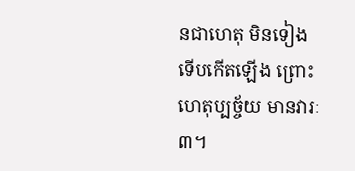នជាហេតុ មិនទៀង ទើបកើតឡើង ព្រោះហេតុប្បច្ច័យ មានវារៈ៣។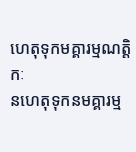ហេតុទុកមគ្គារម្មណត្តិកៈ
នហេតុទុកនមគ្គារម្ម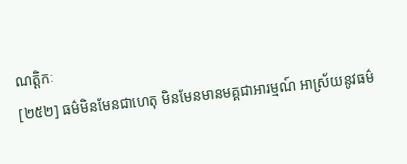ណត្តិកៈ
[២៥២] ធម៌មិនមែនជាហេតុ មិនមែនមានមគ្គជាអារម្មណ៍ អាស្រ័យនូវធម៌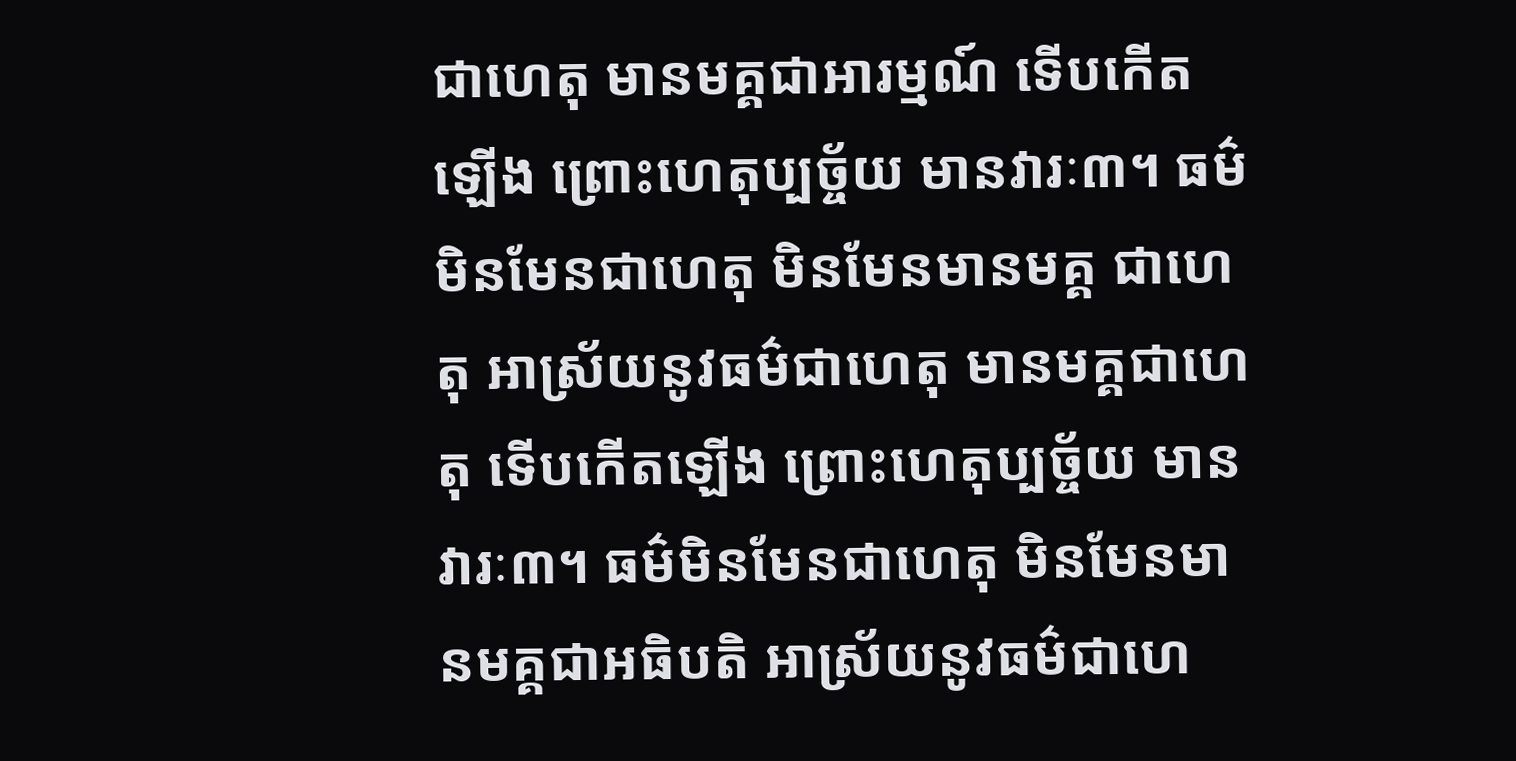ជាហេតុ មានមគ្គជាអារម្មណ៍ ទើបកើតឡើង ព្រោះហេតុប្បច្ច័យ មានវារៈ៣។ ធម៌មិនមែនជាហេតុ មិនមែនមានមគ្គ ជាហេតុ អាស្រ័យនូវធម៌ជាហេតុ មានមគ្គជាហេតុ ទើបកើតឡើង ព្រោះហេតុប្បច្ច័យ មានវារៈ៣។ ធម៌មិនមែនជាហេតុ មិនមែនមានមគ្គជាអធិបតិ អាស្រ័យនូវធម៌ជាហេ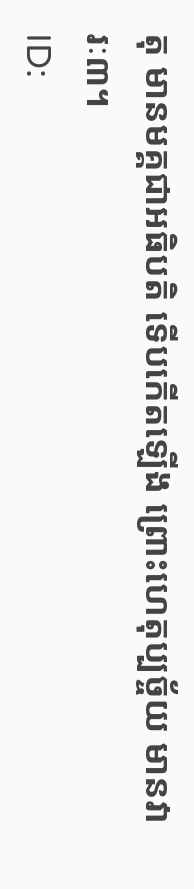តុ មានមគ្គជាអធិបតិ ទើបកើតឡើង ព្រោះហេតុប្បច្ច័យ មានវារៈ៣។
ID: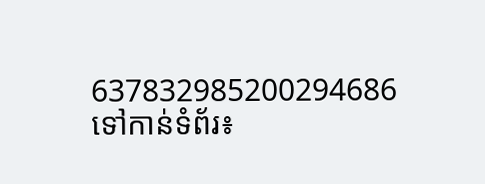637832985200294686
ទៅកាន់ទំព័រ៖